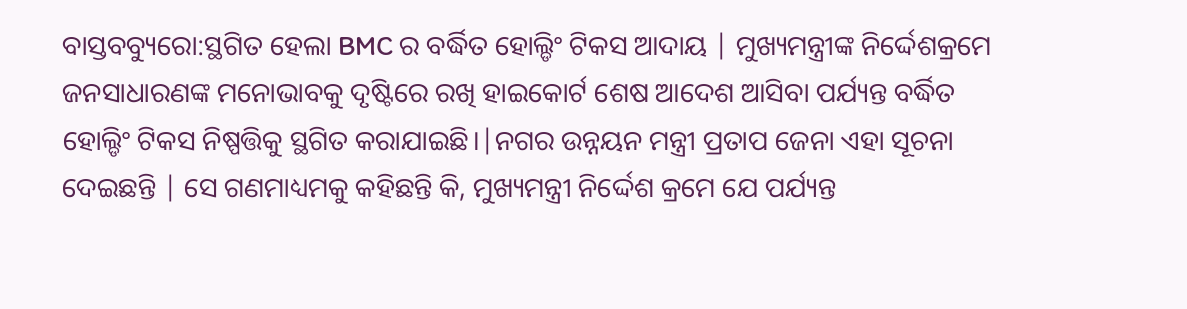ବାସ୍ତବବ୍ୟୁରୋ:ସ୍ଥଗିତ ହେଲା BMC ର ବର୍ଦ୍ଧିତ ହୋଲ୍ଡିଂ ଟିକସ ଆଦାୟ | ମୁଖ୍ୟମନ୍ତ୍ରୀଙ୍କ ନିର୍ଦ୍ଦେଶକ୍ରମେ ଜନସାଧାରଣଙ୍କ ମନୋଭାବକୁ ଦୃଷ୍ଟିରେ ରଖି ହାଇକୋର୍ଟ ଶେଷ ଆଦେଶ ଆସିବା ପର୍ଯ୍ୟନ୍ତ ବର୍ଦ୍ଧିତ ହୋଲ୍ଡିଂ ଟିକସ ନିଷ୍ପତ୍ତିକୁ ସ୍ଥଗିତ କରାଯାଇଛି।|ନଗର ଉନ୍ନୟନ ମନ୍ତ୍ରୀ ପ୍ରତାପ ଜେନା ଏହା ସୂଚନା ଦେଇଛନ୍ତି | ସେ ଗଣମାଧ୍ୟମକୁ କହିଛନ୍ତି କି, ମୁଖ୍ୟମନ୍ତ୍ରୀ ନିର୍ଦ୍ଦେଶ କ୍ରମେ ଯେ ପର୍ଯ୍ୟନ୍ତ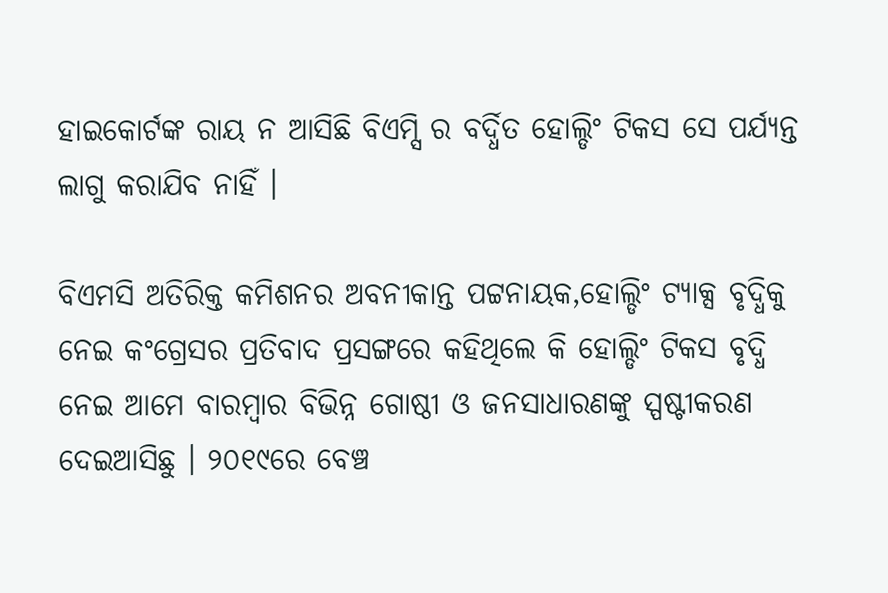ହାଇକୋର୍ଟଙ୍କ ରାୟ ନ ଆସିଛି ବିଏମ୍ସି ର ବର୍ଦ୍ଧିତ ହୋଲ୍ଡିଂ ଟିକସ ସେ ପର୍ଯ୍ୟନ୍ତ ଲାଗୁ କରାଯିବ ନାହିଁ ।

ବିଏମସି ଅତିରିକ୍ତ କମିଶନର ଅବନୀକାନ୍ତ ପଟ୍ଟନାୟକ,ହୋଲ୍ଡିଂ ଟ୍ୟାକ୍ସ ବୃଦ୍ଧିକୁ ନେଇ କଂଗ୍ରେସର ପ୍ରତିବାଦ ପ୍ରସଙ୍ଗରେ କହିଥିଲେ କି ହୋଲ୍ଡିଂ ଟିକସ ବୃଦ୍ଧି ନେଇ ଆମେ ବାରମ୍ବାର ବିଭିନ୍ନ ଗୋଷ୍ଠୀ ଓ ଜନସାଧାରଣଙ୍କୁ ସ୍ପଷ୍ଟୀକରଣ ଦେଇଆସିଛୁ । ୨୦୧୯ରେ ବେଞ୍ଚ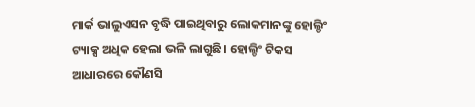ମାର୍କ ଭାଲୁଏସନ ବୃଦ୍ଧି ପାଇଥିବାରୁ ଲୋକମାନଙ୍କୁ ହୋଲ୍ଡିଂ ଟ୍ୟାକ୍ସ ଅଧିକ ହେଲା ଭଳି ଲାଗୁଛି। ହୋଲ୍ଡିଂ ଟିକସ ଆଧାରରେ କୌଣସି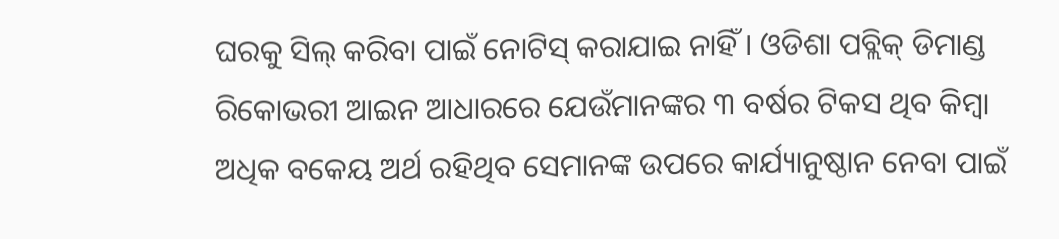ଘରକୁ ସିଲ୍ କରିବା ପାଇଁ ନୋଟିସ୍ କରାଯାଇ ନାହିଁ । ଓଡିଶା ପବ୍ଲିକ୍ ଡିମାଣ୍ଡ ରିକୋଭରୀ ଆଇନ ଆଧାରରେ ଯେଉଁମାନଙ୍କର ୩ ବର୍ଷର ଟିକସ ଥିବ କିମ୍ବା ଅଧିକ ବକେୟ ଅର୍ଥ ରହିଥିବ ସେମାନଙ୍କ ଉପରେ କାର୍ଯ୍ୟାନୁଷ୍ଠାନ ନେବା ପାଇଁ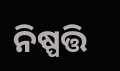ନିଷ୍ପତ୍ତି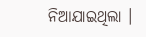ନିଆଯାଇଥିଲା ।